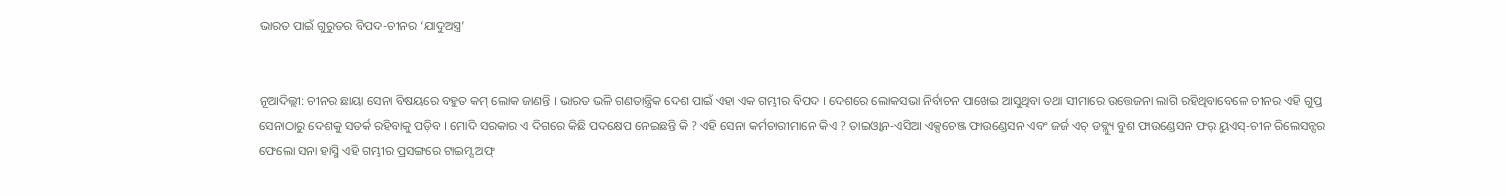ଭାରତ ପାଇଁ ଗୁରୁତର ବିପଦ-ଚୀନର ‘ଯାଦୁଅସ୍ତ୍ର’


ନୂଆଦିଲ୍ଲୀ: ଚୀନର ଛାୟା ସେନା ବିଷୟରେ ବହୁତ କମ୍ ଲୋକ ଜାଣନ୍ତି । ଭାରତ ଭଳି ଗଣତାନ୍ତ୍ରିକ ଦେଶ ପାଇଁ ଏହା ଏକ ଗମ୍ଭୀର ବିପଦ । ଦେଶରେ ଲୋକସଭା ନିର୍ବାଚନ ପାଖେଇ ଆସୁଥିବା ତଥା ସୀମାରେ ଉତ୍ତେଜନା ଲାଗି ରହିଥିବାବେଳେ ଚୀନର ଏହି ଗୁପ୍ତ ସେନାଠାରୁ ଦେଶକୁ ସତର୍କ ରହିବାକୁ ପଡ଼ିବ । ମୋଦି ସରକାର ଏ ଦିଗରେ କିଛି ପଦକ୍ଷେପ ନେଇଛନ୍ତି କି ? ଏହି ସେନା କର୍ମଚାରୀମାନେ କିଏ ? ତାଇଓ୍ଵାନ-ଏସିଆ ଏକ୍ସଚେଞ୍ଜ ଫାଉଣ୍ଡେସନ ଏବଂ ଜର୍ଜ ଏଚ୍ ଡବ୍ଲ୍ୟୁ ବୁଶ ଫାଉଣ୍ଡେସନ ଫର୍ ୟୁଏସ୍-ଚୀନ ରିଲେସନ୍ସର ଫେଲୋ ସନା ହାସ୍ମି ଏହି ଗମ୍ଭୀର ପ୍ରସଙ୍ଗରେ ଟାଇମ୍ସ ଅଫ୍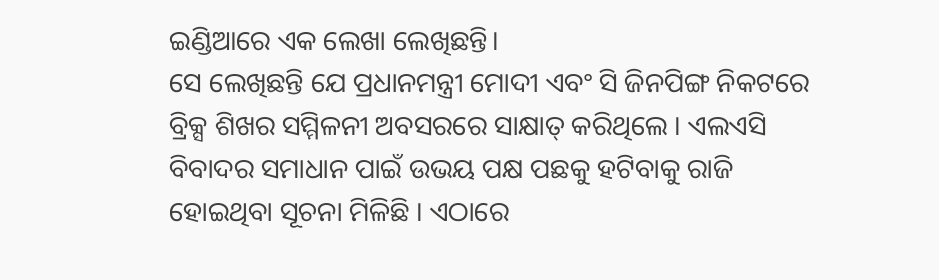ଇଣ୍ଡିଆରେ ଏକ ଲେଖା ଲେଖିଛନ୍ତି।
ସେ ଲେଖିଛନ୍ତି ଯେ ପ୍ରଧାନମନ୍ତ୍ରୀ ମୋଦୀ ଏବଂ ସି ଜିନପିଙ୍ଗ ନିକଟରେ ବ୍ରିକ୍ସ ଶିଖର ସମ୍ମିଳନୀ ଅବସରରେ ସାକ୍ଷାତ୍‍ କରିଥିଲେ । ଏଲଏସି ବିବାଦର ସମାଧାନ ପାଇଁ ଉଭୟ ପକ୍ଷ ପଛକୁ ହଟିବାକୁ ରାଜି ହୋଇଥିବା ସୂଚନା ମିଳିଛି । ଏଠାରେ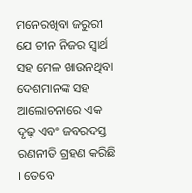ମନେରଖିବା ଜରୁରୀ ଯେ ଚୀନ ନିଜର ସ୍ୱାର୍ଥ ସହ ମେଳ ଖାଉନଥିବା ଦେଶମାନଙ୍କ ସହ ଆଲୋଚନାରେ ଏକ ଦୃଢ଼ ଏବଂ ଜବରଦସ୍ତ ରଣନୀତି ଗ୍ରହଣ କରିଛି । ତେବେ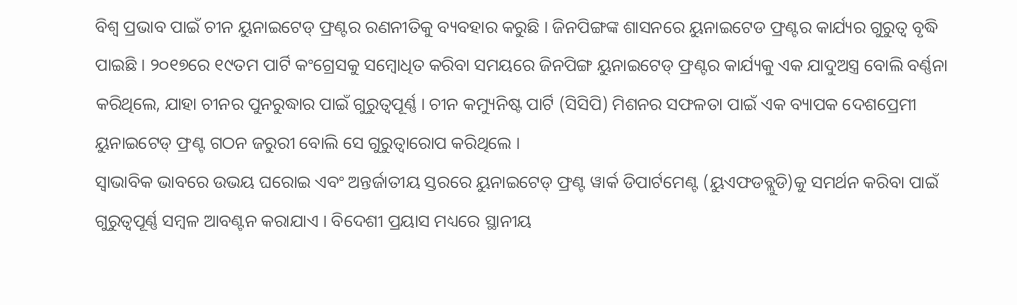ବିଶ୍ୱ ପ୍ରଭାବ ପାଇଁ ଚୀନ ୟୁନାଇଟେଡ୍ ଫ୍ରଣ୍ଟର ରଣନୀତିକୁ ବ୍ୟବହାର କରୁଛି । ଜିନପିଙ୍ଗଙ୍କ ଶାସନରେ ୟୁନାଇଟେଡ ଫ୍ରଣ୍ଟର କାର୍ଯ୍ୟର ଗୁରୁତ୍ୱ ବୃଦ୍ଧି ପାଇଛି । ୨୦୧୭ରେ ୧୯ତମ ପାର୍ଟି କଂଗ୍ରେସକୁ ସମ୍ବୋଧିତ କରିବା ସମୟରେ ଜିନପିଙ୍ଗ ୟୁନାଇଟେଡ୍ ଫ୍ରଣ୍ଟର କାର୍ଯ୍ୟକୁ ଏକ ଯାଦୁଅସ୍ତ୍ର ବୋଲି ବର୍ଣ୍ଣନା କରିଥିଲେ, ଯାହା ଚୀନର ପୁନରୁଦ୍ଧାର ପାଇଁ ଗୁରୁତ୍ୱପୂର୍ଣ୍ଣ । ଚୀନ କମ୍ୟୁନିଷ୍ଟ ପାର୍ଟି (ସିସିପି) ମିଶନର ସଫଳତା ପାଇଁ ଏକ ବ୍ୟାପକ ଦେଶପ୍ରେମୀ ୟୁନାଇଟେଡ୍ ଫ୍ରଣ୍ଟ ଗଠନ ଜରୁରୀ ବୋଲି ସେ ଗୁରୁତ୍ୱାରୋପ କରିଥିଲେ ।
ସ୍ୱାଭାବିକ ଭାବରେ ଉଭୟ ଘରୋଇ ଏବଂ ଅନ୍ତର୍ଜାତୀୟ ସ୍ତରରେ ୟୁନାଇଟେଡ୍ ଫ୍ରଣ୍ଟ ୱାର୍କ ଡିପାର୍ଟମେଣ୍ଟ (ୟୁଏଫଡବ୍ଲୁଡି)କୁ ସମର୍ଥନ କରିବା ପାଇଁ ଗୁରୁତ୍ୱପୂର୍ଣ୍ଣ ସମ୍ବଳ ଆବଣ୍ଟନ କରାଯାଏ । ବିଦେଶୀ ପ୍ରୟାସ ମଧ୍ୟରେ ସ୍ଥାନୀୟ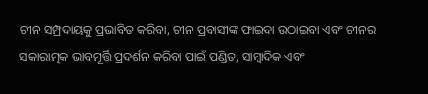ଚୀନ ସମ୍ପ୍ରଦାୟକୁ ପ୍ରଭାବିତ କରିବା, ଚୀନ ପ୍ରବାସୀଙ୍କ ଫାଇଦା ଉଠାଇବା ଏବଂ ଚୀନର ସକାରାତ୍ମକ ଭାବମୂର୍ତ୍ତି ପ୍ରଦର୍ଶନ କରିବା ପାଇଁ ପଣ୍ଡିତ, ସାମ୍ବାଦିକ ଏବଂ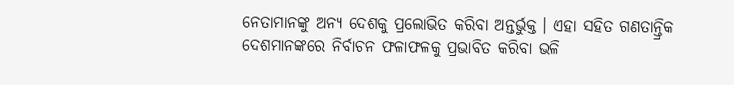ନେତାମାନଙ୍କୁ ଅନ୍ୟ ଦେଶକୁ ପ୍ରଲୋଭିତ କରିବା ଅନ୍ତର୍ଭୁକ୍ତ । ଏହା ସହିତ ଗଣତାନ୍ତ୍ରିକ ଦେଶମାନଙ୍କରେ ନିର୍ବାଚନ ଫଳାଫଳକୁ ପ୍ରଭାବିତ କରିବା ଭଳି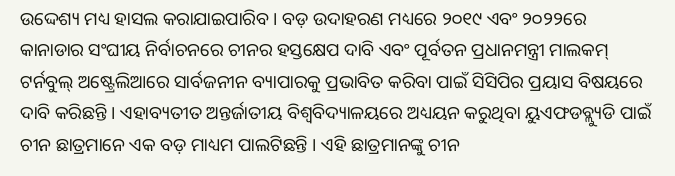ଉଦ୍ଦେଶ୍ୟ ମଧ୍ୟ ହାସଲ କରାଯାଇପାରିବ । ବଡ଼ ଉଦାହରଣ ମଧ୍ୟରେ ୨୦୧୯ ଏବଂ ୨୦୨୨ରେ କାନାଡାର ସଂଘୀୟ ନିର୍ବାଚନରେ ଚୀନର ହସ୍ତକ୍ଷେପ ଦାବି ଏବଂ ପୂର୍ବତନ ପ୍ରଧାନମନ୍ତ୍ରୀ ମାଲକମ୍ ଟର୍ନବୁଲ୍ ଅଷ୍ଟ୍ରେଲିଆରେ ସାର୍ବଜନୀନ ବ୍ୟାପାରକୁ ପ୍ରଭାବିତ କରିବା ପାଇଁ ସିସିପିର ପ୍ରୟାସ ବିଷୟରେ ଦାବି କରିଛନ୍ତି । ଏହାବ୍ୟତୀତ ଅନ୍ତର୍ଜାତୀୟ ବିଶ୍ୱବିଦ୍ୟାଳୟରେ ଅଧ୍ୟୟନ କରୁଥିବା ୟୁଏଫଡବ୍ଲ୍ୟୁଡି ପାଇଁ ଚୀନ ଛାତ୍ରମାନେ ଏକ ବଡ଼ ମାଧ୍ୟମ ପାଲଟିଛନ୍ତି । ଏହି ଛାତ୍ରମାନଙ୍କୁ ଚୀନ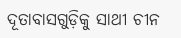ଦୂତାବାସଗୁଡ଼ିକୁ ସାଥୀ ଚୀନ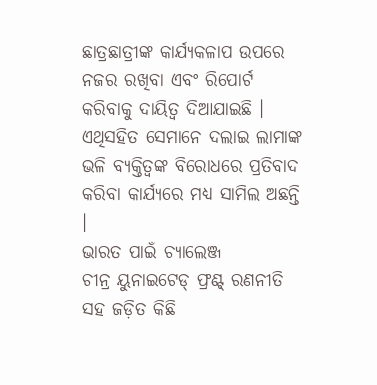ଛାତ୍ରଛାତ୍ରୀଙ୍କ କାର୍ଯ୍ୟକଳାପ ଉପରେ ନଜର ରଖିବା ଏବଂ ରିପୋର୍ଟ କରିବାକୁ ଦାୟିତ୍ୱ ଦିଆଯାଇଛି । ଏଥିସହିତ ସେମାନେ ଦଲାଇ ଲାମାଙ୍କ ଭଳି ବ୍ୟକ୍ତିତ୍ୱଙ୍କ ବିରୋଧରେ ପ୍ରତିବାଦ କରିବା କାର୍ଯ୍ୟରେ ମଧ୍ୟ ସାମିଲ ଅଛନ୍ତି ।
ଭାରତ ପାଇଁ ଚ୍ୟାଲେଞ୍ଜ
ଚୀନ୍ର ୟୁନାଇଟେଡ୍ ଫ୍ରଣ୍ଟ୍ ରଣନୀତି ସହ ଜଡ଼ିତ କିଛି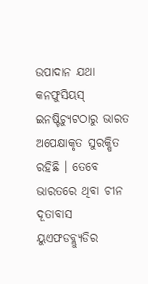ଉପାଦାନ ଯଥା କନଫୁସିୟସ୍ ଇନଷ୍ଟିଚ୍ୟୁଟଠାରୁ ଭାରତ ଅପେକ୍ଷାକୃତ ସୁରକ୍ଷିତ ରହିଛି । ତେବେ ଭାରତରେ ଥିବା ଚୀନ ଦୂତାବାସ ୟୁଏଫଡବ୍ଲ୍ୟୁଡିର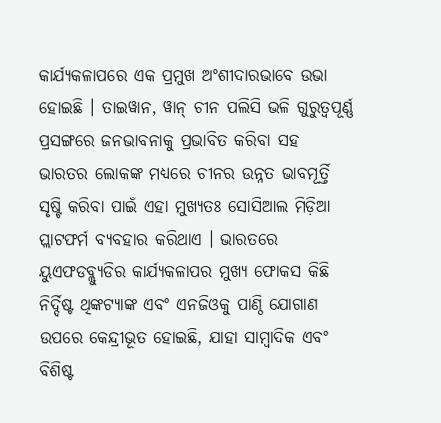କାର୍ଯ୍ୟକଳାପରେ ଏକ ପ୍ରମୁଖ ଅଂଶୀଦାରଭାବେ ଉଭା ହୋଇଛି । ତାଇୱାନ, ୱାନ୍ ଚୀନ ପଲିସି ଭଳି ଗୁରୁତ୍ୱପୂର୍ଣ୍ଣ ପ୍ରସଙ୍ଗରେ ଜନଭାବନାକୁ ପ୍ରଭାବିତ କରିବା ସହ ଭାରତର ଲୋକଙ୍କ ମଧ୍ୟରେ ଚୀନର ଉନ୍ନତ ଭାବମୂର୍ତ୍ତି ସୃଷ୍ଟି କରିବା ପାଇଁ ଏହା ମୁଖ୍ୟତଃ ସୋସିଆଲ ମିଡ଼ିଆ ପ୍ଲାଟଫର୍ମ ବ୍ୟବହାର କରିଥାଏ । ଭାରତରେ ୟୁଏଫଡବ୍ଲ୍ୟୁଡିର କାର୍ଯ୍ୟକଳାପର ମୁଖ୍ୟ ଫୋକସ କିଛି ନିର୍ଦ୍ଦିଷ୍ଟ ଥିଙ୍କଟ୍ୟାଙ୍କ ଏବଂ ଏନଜିଓକୁ ପାଣ୍ଠି ଯୋଗାଣ ଉପରେ କେନ୍ଦ୍ରୀଭୂତ ହୋଇଛି, ଯାହା ସାମ୍ବାଦିକ ଏବଂ ବିଶିଷ୍ଟ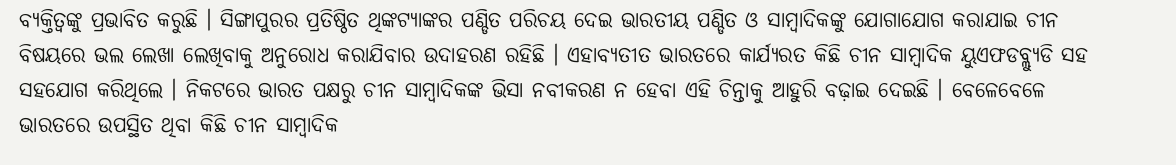ବ୍ୟକ୍ତିତ୍ୱଙ୍କୁ ପ୍ରଭାବିତ କରୁଛି । ସିଙ୍ଗାପୁରର ପ୍ରତିଷ୍ଠିତ ଥିଙ୍କଟ୍ୟାଙ୍କର ପଣ୍ଡିତ ପରିଚୟ ଦେଇ ଭାରତୀୟ ପଣ୍ଡିତ ଓ ସାମ୍ବାଦିକଙ୍କୁ ଯୋଗାଯୋଗ କରାଯାଇ ଚୀନ ବିଷୟରେ ଭଲ ଲେଖା ଲେଖିବାକୁ ଅନୁରୋଧ କରାଯିବାର ଉଦାହରଣ ରହିଛି । ଏହାବ୍ୟତୀତ ଭାରତରେ କାର୍ଯ୍ୟରତ କିଛି ଚୀନ ସାମ୍ବାଦିକ ୟୁଏଫଡବ୍ଲ୍ୟୁଡି ସହ ସହଯୋଗ କରିଥିଲେ । ନିକଟରେ ଭାରତ ପକ୍ଷରୁ ଚୀନ ସାମ୍ବାଦିକଙ୍କ ଭିସା ନବୀକରଣ ନ ହେବା ଏହି ଚିନ୍ତାକୁ ଆହୁରି ବଢ଼ାଇ ଦେଇଛି । ବେଳେବେଳେ ଭାରତରେ ଉପସ୍ଥିତ ଥିବା କିଛି ଚୀନ ସାମ୍ବାଦିକ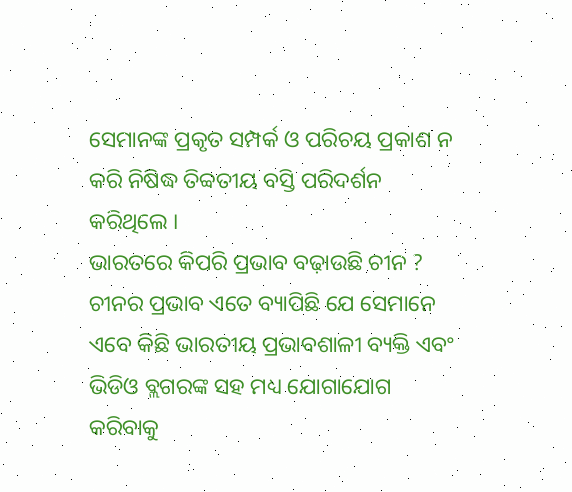ସେମାନଙ୍କ ପ୍ରକୃତ ସମ୍ପର୍କ ଓ ପରିଚୟ ପ୍ରକାଶ ନ କରି ନିଷିଦ୍ଧ ତିବ୍ବତୀୟ ବସ୍ତି ପରିଦର୍ଶନ କରିଥିଲେ ।
ଭାରତରେ କିପରି ପ୍ରଭାବ ବଢ଼ାଉଛି ଚୀନ ?
ଚୀନର ପ୍ରଭାବ ଏତେ ବ୍ୟାପିଛି ଯେ ସେମାନେ ଏବେ କିଛି ଭାରତୀୟ ପ୍ରଭାବଶାଳୀ ବ୍ୟକ୍ତି ଏବଂ ଭିଡିଓ ବ୍ଲଗରଙ୍କ ସହ ମଧ୍ୟ ଯୋଗାଯୋଗ କରିବାକୁ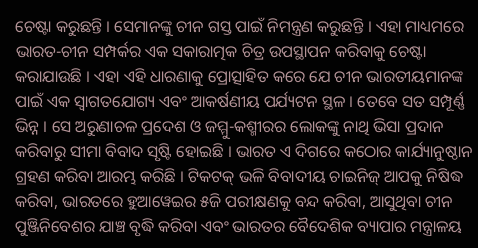ଚେଷ୍ଟା କରୁଛନ୍ତି । ସେମାନଙ୍କୁ ଚୀନ ଗସ୍ତ ପାଇଁ ନିମନ୍ତ୍ରଣ କରୁଛନ୍ତି । ଏହା ମାଧ୍ୟମରେ ଭାରତ-ଚୀନ ସମ୍ପର୍କର ଏକ ସକାରାତ୍ମକ ଚିତ୍ର ଉପସ୍ଥାପନ କରିବାକୁ ଚେଷ୍ଟା କରାଯାଉଛି । ଏହା ଏହି ଧାରଣାକୁ ପ୍ରୋତ୍ସାହିତ କରେ ଯେ ଚୀନ ଭାରତୀୟମାନଙ୍କ ପାଇଁ ଏକ ସ୍ୱାଗତଯୋଗ୍ୟ ଏବଂ ଆକର୍ଷଣୀୟ ପର୍ଯ୍ୟଟନ ସ୍ଥଳ । ତେବେ ସତ ସମ୍ପୂର୍ଣ୍ଣ ଭିନ୍ନ । ସେ ଅରୁଣାଚଳ ପ୍ରଦେଶ ଓ ଜମ୍ମୁ-କଶ୍ମୀରର ଲୋକଙ୍କୁ ନାଥି ଭିସା ପ୍ରଦାନ କରିବାରୁ ସୀମା ବିବାଦ ସୃଷ୍ଟି ହୋଇଛି । ଭାରତ ଏ ଦିଗରେ କଠୋର କାର୍ଯ୍ୟାନୁଷ୍ଠାନ ଗ୍ରହଣ କରିବା ଆରମ୍ଭ କରିଛି । ଟିକଟକ୍ ଭଳି ବିବାଦୀୟ ଚାଇନିଜ୍ ଆପକୁ ନିଷିଦ୍ଧ କରିବା, ଭାରତରେ ହୁଆୱେଇର ୫ଜି ପରୀକ୍ଷଣକୁ ବନ୍ଦ କରିବା, ଆସୁଥିବା ଚୀନ ପୁଞ୍ଜିନିବେଶର ଯାଞ୍ଚ ବୃଦ୍ଧି କରିବା ଏବଂ ଭାରତର ବୈଦେଶିକ ବ୍ୟାପାର ମନ୍ତ୍ରାଳୟ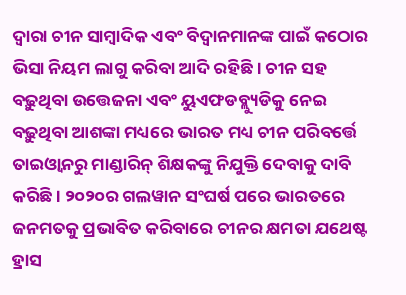ଦ୍ୱାରା ଚୀନ ସାମ୍ବାଦିକ ଏବଂ ବିଦ୍ୱାନମାନଙ୍କ ପାଇଁ କଠୋର ଭିସା ନିୟମ ଲାଗୁ କରିବା ଆଦି ରହିଛି । ଚୀନ ସହ ବଢ଼ୁଥିବା ଉତ୍ତେଜନା ଏବଂ ୟୁଏଫଡବ୍ଲ୍ୟୁଡିକୁ ନେଇ ବଢ଼ୁଥିବା ଆଶଙ୍କା ମଧ୍ୟରେ ଭାରତ ମଧ୍ୟ ଚୀନ ପରିବର୍ତ୍ତେ ତାଇଓ୍ଵାନରୁ ମାଣ୍ଡାରିନ୍ ଶିକ୍ଷକଙ୍କୁ ନିଯୁକ୍ତି ଦେବାକୁ ଦାବି କରିଛି । ୨୦୨୦ର ଗଲୱାନ ସଂଘର୍ଷ ପରେ ଭାରତରେ ଜନମତକୁ ପ୍ରଭାବିତ କରିବାରେ ଚୀନର କ୍ଷମତା ଯଥେଷ୍ଟ ହ୍ରାସ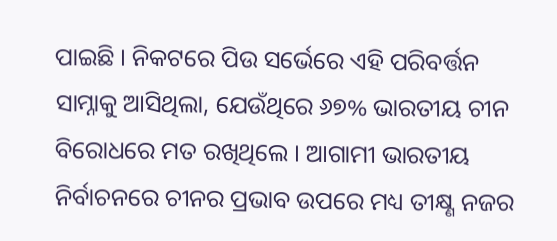ପାଇଛି । ନିକଟରେ ପିଉ ସର୍ଭେରେ ଏହି ପରିବର୍ତ୍ତନ ସାମ୍ନାକୁ ଆସିଥିଲା, ଯେଉଁଥିରେ ୬୭% ଭାରତୀୟ ଚୀନ ବିରୋଧରେ ମତ ରଖିଥିଲେ । ଆଗାମୀ ଭାରତୀୟ ନିର୍ବାଚନରେ ଚୀନର ପ୍ରଭାବ ଉପରେ ମଧ୍ୟ ତୀକ୍ଷ୍ଣ ନଜର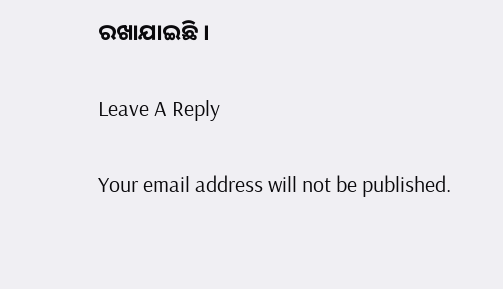ରଖାଯାଇଛି ।

Leave A Reply

Your email address will not be published.